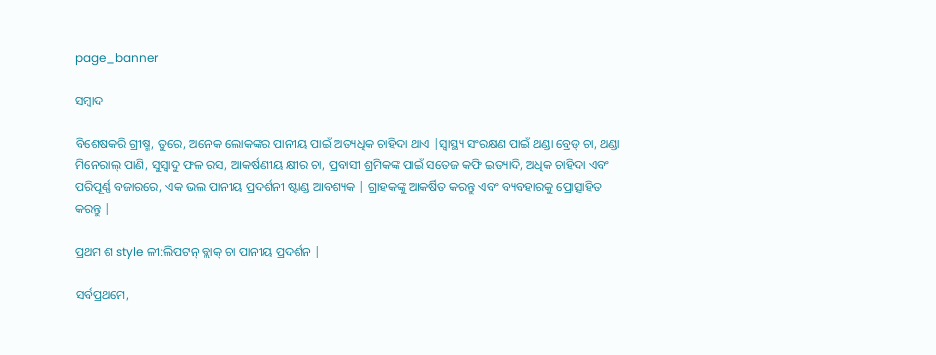page_banner

ସମ୍ବାଦ

ବିଶେଷକରି ଗ୍ରୀଷ୍ମ, ତୁରେ, ଅନେକ ଲୋକଙ୍କର ପାନୀୟ ପାଇଁ ଅତ୍ୟଧିକ ଚାହିଦା ଥାଏ |ସ୍ୱାସ୍ଥ୍ୟ ସଂରକ୍ଷଣ ପାଇଁ ଥଣ୍ଡା ବ୍ରେଡ୍ ଚା, ଥଣ୍ଡା ମିନେରାଲ୍ ପାଣି, ସୁସ୍ବାଦୁ ଫଳ ରସ, ଆକର୍ଷଣୀୟ କ୍ଷୀର ଚା, ପ୍ରବାସୀ ଶ୍ରମିକଙ୍କ ପାଇଁ ସତେଜ କଫି ଇତ୍ୟାଦି, ଅଧିକ ଚାହିଦା ଏବଂ ପରିପୂର୍ଣ୍ଣ ବଜାରରେ, ଏକ ଭଲ ପାନୀୟ ପ୍ରଦର୍ଶନୀ ଷ୍ଟାଣ୍ଡ ଆବଶ୍ୟକ | ଗ୍ରାହକଙ୍କୁ ଆକର୍ଷିତ କରନ୍ତୁ ଏବଂ ବ୍ୟବହାରକୁ ପ୍ରୋତ୍ସାହିତ କରନ୍ତୁ |

ପ୍ରଥମ ଶ style ଳୀ:ଲିପଟନ୍ ବ୍ଲାକ୍ ଚା ପାନୀୟ ପ୍ରଦର୍ଶନ |

ସର୍ବପ୍ରଥମେ,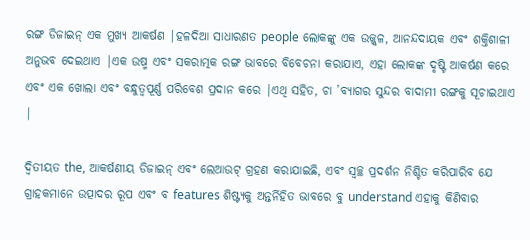ରଙ୍ଗ ଡିଜାଇନ୍ ଏକ ମୁଖ୍ୟ ଆକର୍ଷଣ |ହଳଦିଆ ସାଧାରଣତ people ଲୋକଙ୍କୁ ଏକ ଉଜ୍ଜ୍ୱଳ, ଆନନ୍ଦଦାୟକ ଏବଂ ଶକ୍ତିଶାଳୀ ଅନୁଭବ ଦେଇଥାଏ |ଏକ ଉଷ୍ମ ଏବଂ ସକରାତ୍ମକ ରଙ୍ଗ ଭାବରେ ବିବେଚନା କରାଯାଏ, ଏହା ଲୋକଙ୍କ ଦୃଷ୍ଟି ଆକର୍ଷଣ କରେ ଏବଂ ଏକ ଖୋଲା ଏବଂ ବନ୍ଧୁତ୍ୱପୂର୍ଣ୍ଣ ପରିବେଶ ପ୍ରଦାନ କରେ |ଏଥି ସହିତ, ଚା ’ବ୍ୟାଗର ସୁନ୍ଦର ବାଦାମୀ ରଙ୍ଗକୁ ସୂଚାଇଥାଏ |

ଦ୍ୱିତୀୟତ the, ଆକର୍ଷଣୀୟ ଡିଜାଇନ୍ ଏବଂ ଲେଆଉଟ୍ ଗ୍ରହଣ କରାଯାଇଛି, ଏବଂ ସ୍ୱଚ୍ଛ ପ୍ରଦର୍ଶନ ନିଶ୍ଚିତ କରିପାରିବ ଯେ ଗ୍ରାହକମାନେ ଉତ୍ପାଦର ରୂପ ଏବଂ ବ features ଶିଷ୍ଟ୍ୟକୁ ଅନ୍ତର୍ନିହିତ ଭାବରେ ବୁ understand ଏହାକୁ କିଣିବାର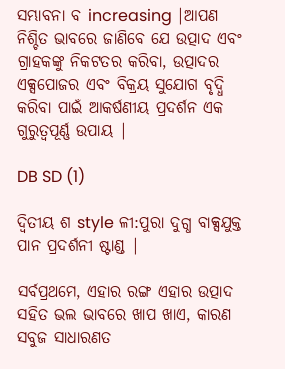ସମ୍ଭାବନା ବ increasing |ଆପଣ ନିଶ୍ଚିତ ଭାବରେ ଜାଣିବେ ଯେ ଉତ୍ପାଦ ଏବଂ ଗ୍ରାହକଙ୍କୁ ନିକଟତର କରିବା, ଉତ୍ପାଦର ଏକ୍ସପୋଜର ଏବଂ ବିକ୍ରୟ ସୁଯୋଗ ବୃଦ୍ଧି କରିବା ପାଇଁ ଆକର୍ଷଣୀୟ ପ୍ରଦର୍ଶନ ଏକ ଗୁରୁତ୍ୱପୂର୍ଣ୍ଣ ଉପାୟ |

DB SD (1)

ଦ୍ୱିତୀୟ ଶ style ଳୀ:ପୁରା ଦୁଗ୍ଧ ବାକ୍ସଯୁକ୍ତ ପାନ ପ୍ରଦର୍ଶନୀ ଷ୍ଟାଣ୍ଡ |

ସର୍ବପ୍ରଥମେ, ଏହାର ରଙ୍ଗ ଏହାର ଉତ୍ପାଦ ସହିତ ଭଲ ଭାବରେ ଖାପ ଖାଏ, କାରଣ ସବୁଜ ସାଧାରଣତ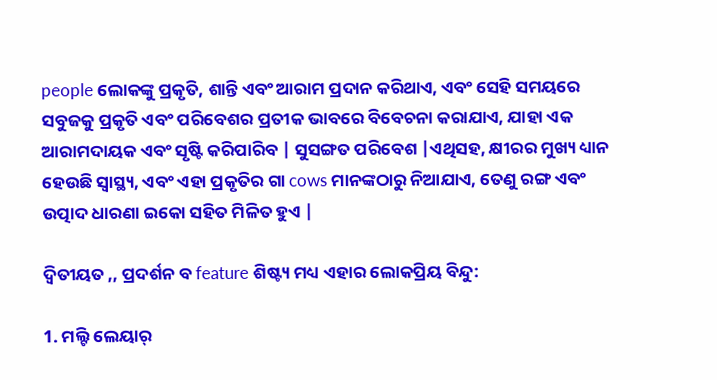people ଲୋକଙ୍କୁ ପ୍ରକୃତି, ଶାନ୍ତି ଏବଂ ଆରାମ ପ୍ରଦାନ କରିଥାଏ, ଏବଂ ସେହି ସମୟରେ ସବୁଜକୁ ପ୍ରକୃତି ଏବଂ ପରିବେଶର ପ୍ରତୀକ ଭାବରେ ବିବେଚନା କରାଯାଏ, ଯାହା ଏକ ଆରାମଦାୟକ ଏବଂ ସୃଷ୍ଟି କରିପାରିବ | ସୁସଙ୍ଗତ ପରିବେଶ |ଏଥିସହ, କ୍ଷୀରର ମୁଖ୍ୟ ଧ୍ୟାନ ହେଉଛି ସ୍ୱାସ୍ଥ୍ୟ, ଏବଂ ଏହା ପ୍ରକୃତିର ଗା cows ମାନଙ୍କଠାରୁ ନିଆଯାଏ, ତେଣୁ ରଙ୍ଗ ଏବଂ ଉତ୍ପାଦ ଧାରଣା ଇକୋ ସହିତ ମିଳିତ ହୁଏ |

ଦ୍ୱିତୀୟତ ,, ପ୍ରଦର୍ଶନ ବ feature ଶିଷ୍ଟ୍ୟ ମଧ୍ୟ ଏହାର ଲୋକପ୍ରିୟ ବିନ୍ଦୁ:

1. ମଲ୍ଟି ଲେୟାର୍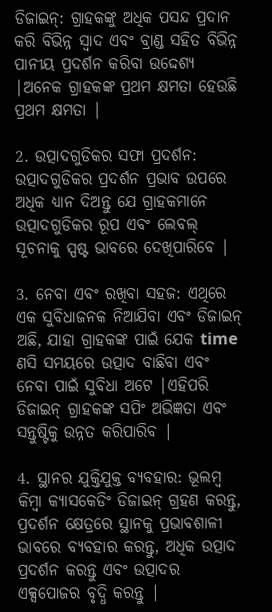ଡିଜାଇନ୍: ଗ୍ରାହକଙ୍କୁ ଅଧିକ ପସନ୍ଦ ପ୍ରଦାନ କରି ବିଭିନ୍ନ ସ୍ୱାଦ ଏବଂ ବ୍ରାଣ୍ଡ ସହିତ ବିଭିନ୍ନ ପାନୀୟ ପ୍ରଦର୍ଶନ କରିବା ଉଦ୍ଦେଶ୍ୟ |ଅନେକ ଗ୍ରାହକଙ୍କ ପ୍ରଥମ କ୍ଷମତା ହେଉଛି ପ୍ରଥମ କ୍ଷମତା |

2. ଉତ୍ପାଦଗୁଡିକର ସଫା ପ୍ରଦର୍ଶନ: ଉତ୍ପାଦଗୁଡିକର ପ୍ରଦର୍ଶନ ପ୍ରଭାବ ଉପରେ ଅଧିକ ଧ୍ୟାନ ଦିଅନ୍ତୁ ଯେ ଗ୍ରାହକମାନେ ଉତ୍ପାଦଗୁଡିକର ରୂପ ଏବଂ ଲେବଲ୍ ସୂଚନାକୁ ସ୍ପଷ୍ଟ ଭାବରେ ଦେଖିପାରିବେ |

3. ନେବା ଏବଂ ରଖିବା ସହଜ: ଏଥିରେ ଏକ ସୁବିଧାଜନକ ନିଆଯିବା ଏବଂ ଡିଜାଇନ୍ ଅଛି, ଯାହା ଗ୍ରାହକଙ୍କ ପାଇଁ ଯେକ time ଣସି ସମୟରେ ଉତ୍ପାଦ ବାଛିବା ଏବଂ ନେବା ପାଇଁ ସୁବିଧା ଅଟେ |ଏହିପରି ଡିଜାଇନ୍ ଗ୍ରାହକଙ୍କ ସପିଂ ଅଭିଜ୍ଞତା ଏବଂ ସନ୍ତୁଷ୍ଟିକୁ ଉନ୍ନତ କରିପାରିବ |

4. ସ୍ଥାନର ଯୁକ୍ତିଯୁକ୍ତ ବ୍ୟବହାର: ଭୂଲମ୍ବ କିମ୍ବା କ୍ୟାସକେଡିଂ ଡିଜାଇନ୍ ଗ୍ରହଣ କରନ୍ତୁ, ପ୍ରଦର୍ଶନ କ୍ଷେତ୍ରରେ ସ୍ଥାନକୁ ପ୍ରଭାବଶାଳୀ ଭାବରେ ବ୍ୟବହାର କରନ୍ତୁ, ଅଧିକ ଉତ୍ପାଦ ପ୍ରଦର୍ଶନ କରନ୍ତୁ ଏବଂ ଉତ୍ପାଦର ଏକ୍ସପୋଜର ବୃଦ୍ଧି କରନ୍ତୁ |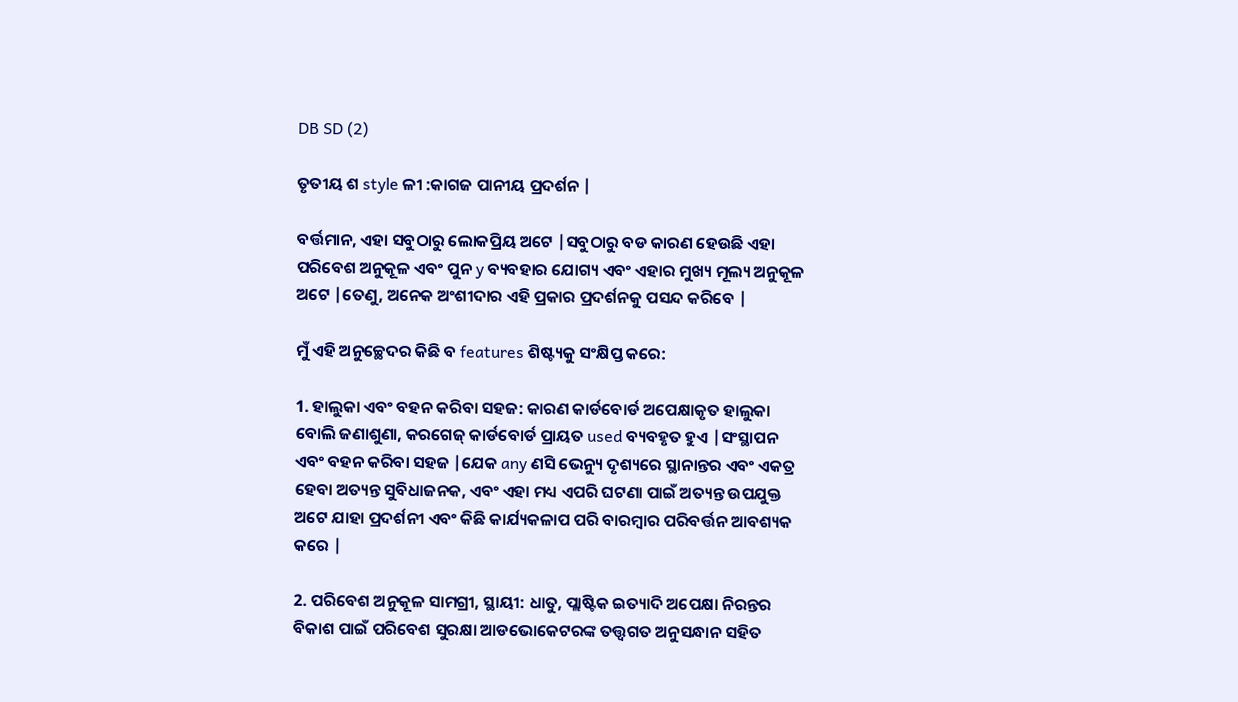DB SD (2)

ତୃତୀୟ ଶ style ଳୀ :କାଗଜ ପାନୀୟ ପ୍ରଦର୍ଶନ |

ବର୍ତ୍ତମାନ, ଏହା ସବୁଠାରୁ ଲୋକପ୍ରିୟ ଅଟେ |ସବୁଠାରୁ ବଡ କାରଣ ହେଉଛି ଏହା ପରିବେଶ ଅନୁକୂଳ ଏବଂ ପୁନ y ବ୍ୟବହାର ଯୋଗ୍ୟ ଏବଂ ଏହାର ମୁଖ୍ୟ ମୂଲ୍ୟ ଅନୁକୂଳ ଅଟେ |ତେଣୁ, ଅନେକ ଅଂଶୀଦାର ଏହି ପ୍ରକାର ପ୍ରଦର୍ଶନକୁ ପସନ୍ଦ କରିବେ |

ମୁଁ ଏହି ଅନୁଚ୍ଛେଦର କିଛି ବ features ଶିଷ୍ଟ୍ୟକୁ ସଂକ୍ଷିପ୍ତ କରେ:

1. ହାଲୁକା ଏବଂ ବହନ କରିବା ସହଜ: କାରଣ କାର୍ଡବୋର୍ଡ ଅପେକ୍ଷାକୃତ ହାଲୁକା ବୋଲି ଜଣାଶୁଣା, କରଗେଜ୍ କାର୍ଡବୋର୍ଡ ପ୍ରାୟତ used ବ୍ୟବହୃତ ହୁଏ |ସଂସ୍ଥାପନ ଏବଂ ବହନ କରିବା ସହଜ |ଯେକ any ଣସି ଭେନ୍ୟୁ ଦୃଶ୍ୟରେ ସ୍ଥାନାନ୍ତର ଏବଂ ଏକତ୍ର ହେବା ଅତ୍ୟନ୍ତ ସୁବିଧାଜନକ, ଏବଂ ଏହା ମଧ୍ୟ ଏପରି ଘଟଣା ପାଇଁ ଅତ୍ୟନ୍ତ ଉପଯୁକ୍ତ ଅଟେ ଯାହା ପ୍ରଦର୍ଶନୀ ଏବଂ କିଛି କାର୍ଯ୍ୟକଳାପ ପରି ବାରମ୍ବାର ପରିବର୍ତ୍ତନ ଆବଶ୍ୟକ କରେ |

2. ପରିବେଶ ଅନୁକୂଳ ସାମଗ୍ରୀ, ସ୍ଥାୟୀ: ଧାତୁ, ପ୍ଲାଷ୍ଟିକ ଇତ୍ୟାଦି ଅପେକ୍ଷା ନିରନ୍ତର ବିକାଶ ପାଇଁ ପରିବେଶ ସୁରକ୍ଷା ଆଡଭୋକେଟରଙ୍କ ତତ୍ତ୍ୱଗତ ଅନୁସନ୍ଧାନ ସହିତ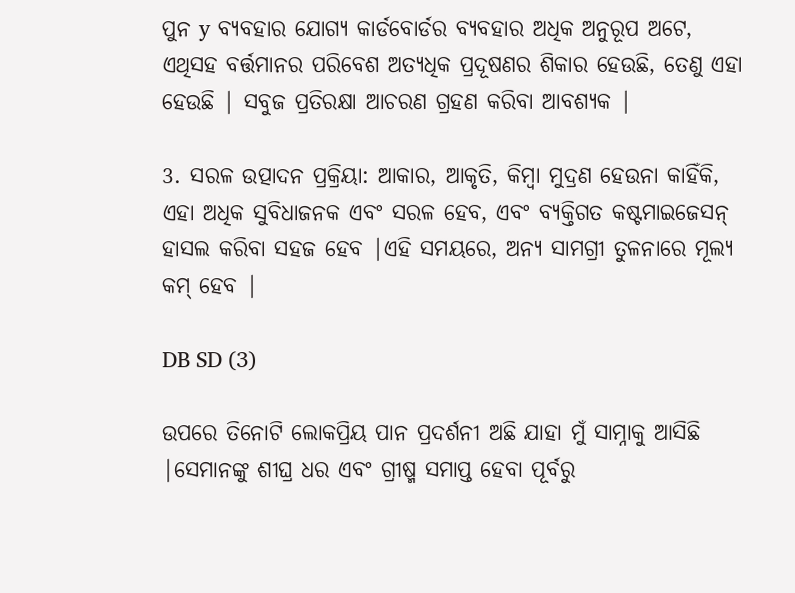ପୁନ y ବ୍ୟବହାର ଯୋଗ୍ୟ କାର୍ଡବୋର୍ଡର ବ୍ୟବହାର ଅଧିକ ଅନୁରୂପ ଅଟେ, ଏଥିସହ ବର୍ତ୍ତମାନର ପରିବେଶ ଅତ୍ୟଧିକ ପ୍ରଦୂଷଣର ଶିକାର ହେଉଛି, ତେଣୁ ଏହା ହେଉଛି | ସବୁଜ ପ୍ରତିରକ୍ଷା ଆଚରଣ ଗ୍ରହଣ କରିବା ଆବଶ୍ୟକ |

3. ସରଳ ଉତ୍ପାଦନ ପ୍ରକ୍ରିୟା: ଆକାର, ଆକୃତି, କିମ୍ବା ମୁଦ୍ରଣ ହେଉନା କାହିଁକି, ଏହା ଅଧିକ ସୁବିଧାଜନକ ଏବଂ ସରଳ ହେବ, ଏବଂ ବ୍ୟକ୍ତିଗତ କଷ୍ଟମାଇଜେସନ୍ ହାସଲ କରିବା ସହଜ ହେବ |ଏହି ସମୟରେ, ଅନ୍ୟ ସାମଗ୍ରୀ ତୁଳନାରେ ମୂଲ୍ୟ କମ୍ ହେବ |

DB SD (3)

ଉପରେ ତିନୋଟି ଲୋକପ୍ରିୟ ପାନ ପ୍ରଦର୍ଶନୀ ଅଛି ଯାହା ମୁଁ ସାମ୍ନାକୁ ଆସିଛି |ସେମାନଙ୍କୁ ଶୀଘ୍ର ଧର ଏବଂ ଗ୍ରୀଷ୍ମ ସମାପ୍ତ ହେବା ପୂର୍ବରୁ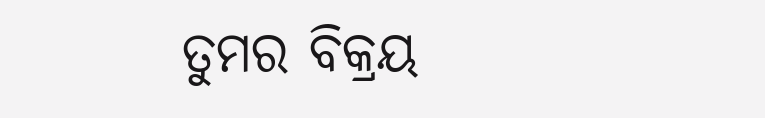ତୁମର ବିକ୍ରୟ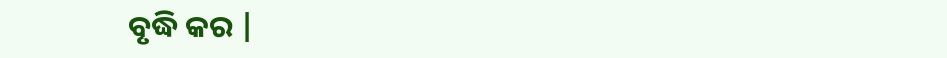ବୃଦ୍ଧି କର |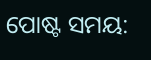ପୋଷ୍ଟ ସମୟ: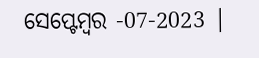ସେପ୍ଟେମ୍ବର -07-2023 |